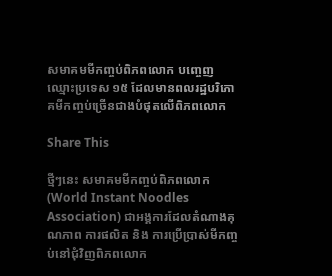សមាគមមីកញ្ចប់ពិភពលោក បញ្ចេញឈ្មោះប្រទេស ១៥ ដែលមានពលរដ្ឋបរិភោគមីកញ្ចប់ច្រើនជាងបំផុតលើពិភពលោក

Share This

ថ្មីៗនេះ សមាគមមីកញ្ចប់ពិភពលោក (World Instant Noodles Association) ជាអង្គការដែលតំណាងគុណភាព ការផលិត និង ការប្រើប្រាស់មីកញ្ចប់នៅជុំវិញពិភពលោក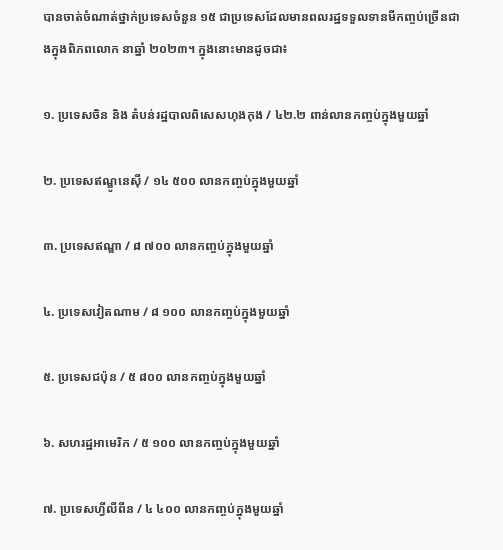បានចាត់ចំណាត់ថ្នាក់ប្រទេសចំនួន ១៥ ជាប្រទេសដែលមានពលរដ្ឋទទួលទានមីកញ្ចប់ច្រើនជាងក្នុងពិភពលោក នាឆ្នាំ ២០២៣។ ក្នុងនោះមានដូចជា៖

១. ប្រទេសចិន និង តំបន់រដ្ឋបាលពិសេសហុងកុង / ៤២.២ ពាន់លានកញ្ចប់ក្នុងមួយឆ្នាំ

២. ប្រទេសឥណ្ឌូនេស៊ី / ១៤ ៥០០ លានកញ្ចប់ក្នុងមួយឆ្នាំ

៣. ប្រទេសឥណ្ឌា / ៨ ៧០០ លានកញ្ចប់ក្នុងមួយឆ្នាំ

៤. ប្រទេសវៀតណាម / ៨ ១០០ លានកញ្ចប់ក្នុងមួយឆ្នាំ

៥. ប្រទេសជប៉ុន / ៥ ៨០០ លានកញ្ចប់ក្នុងមួយឆ្នាំ

៦. សហរដ្ឋអាមេរិក / ៥ ១០០ លានកញ្ចប់ក្នុងមួយឆ្នាំ

៧. ប្រទេសហ្វីលីពីន / ៤ ៤០០ លានកញ្ចប់ក្នុងមួយឆ្នាំ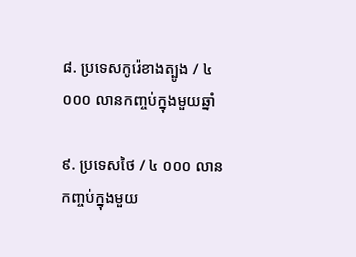៨. ប្រទេសកូរ៉េខាងត្បូង / ៤ ០០០ លានកញ្ចប់ក្នុងមួយឆ្នាំ

៩. ប្រទេសថៃ / ៤ ០០០ លានកញ្ចប់ក្នុងមួយ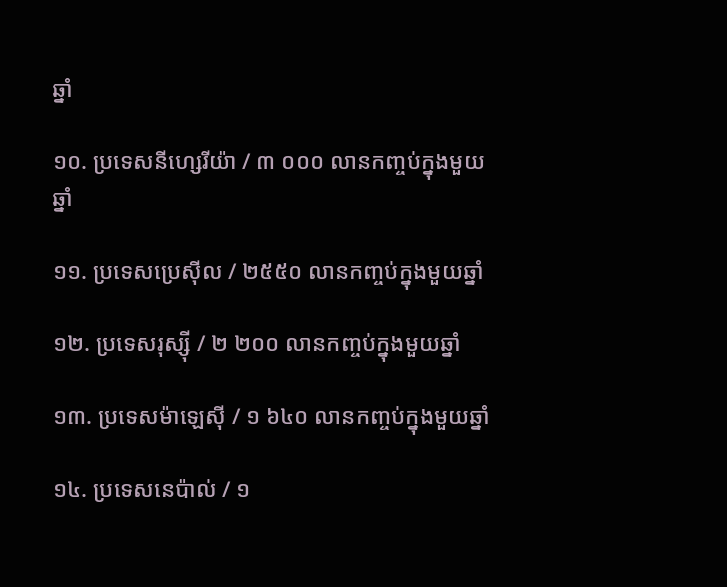ឆ្នាំ

១០. ប្រទេសនីហ្សេរីយ៉ា / ៣ ០០០ លានកញ្ចប់ក្នុងមួយឆ្នាំ

១១. ប្រទេសប្រេស៊ីល / ២៥៥០ លានកញ្ចប់ក្នុងមួយឆ្នាំ

១២. ប្រទេសរុស្ស៊ី / ២ ២០០ លានកញ្ចប់ក្នុងមួយឆ្នាំ

១៣. ប្រទេសម៉ាឡេស៊ី / ១ ៦៤០ លានកញ្ចប់ក្នុងមួយឆ្នាំ

១៤. ប្រទេសនេប៉ាល់ / ១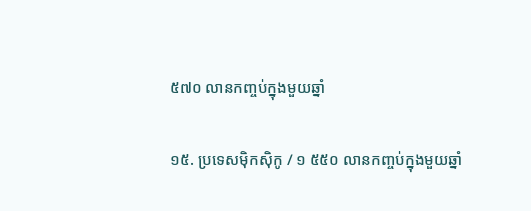៥៧០ លានកញ្ចប់ក្នុងមួយឆ្នាំ

១៥. ប្រទេសម៉ិកស៊ិកូ / ១ ៥៥០ លានកញ្ចប់ក្នុងមួយឆ្នាំ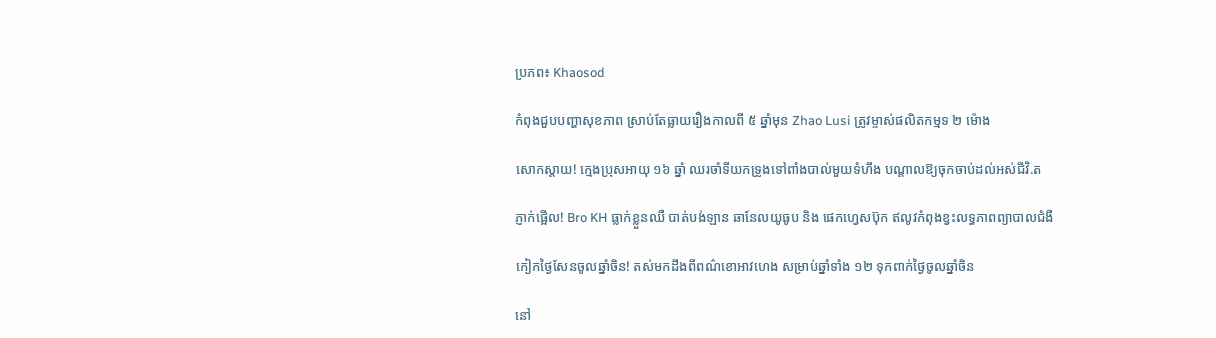ប្រភព៖ Khaosod

កំពុងជួបបញ្ហាសុខភាព ស្រាប់តែធ្លាយរឿងកាលពី ៥ ឆ្នាំមុន Zhao Lusi ត្រូវម្ចាស់ផលិតកម្មទ ២ ម៉ោង

សោកស្ដាយ! ក្មេងប្រុសអាយុ ១៦ ឆ្នាំ ឈរចាំទីយកទ្រូងទៅពាំងបាល់មួយទំហឹង បណ្ដាលឱ្យចុកចាប់ដល់អស់ជីវិ.ត

ភ្ញាក់ផ្អើល! Bro KH ធ្លាក់ខ្លួនឈឺ បាត់បង់ឡាន ឆានែលយូធូប និង ផេកហ្វេសប៊ុក ឥលូវកំពុងខ្វះលទ្ធភាពព្យាបាលជំងឺ

កៀកថ្ងៃសែនចូលឆ្នាំចិន! តស់មកដឹងពីពណ៌ខោអាវហេង សម្រាប់ឆ្នាំទាំង ១២ ទុកពាក់ថ្ងៃចូលឆ្នាំចិន

នៅ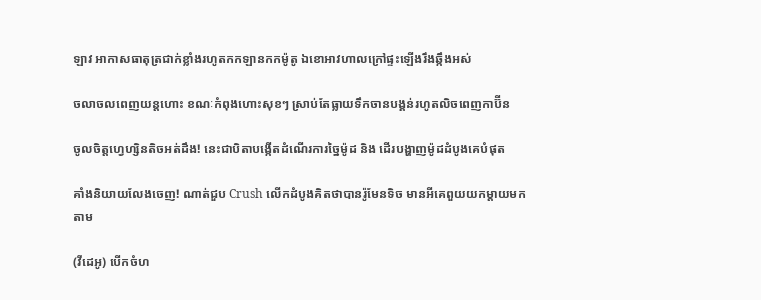ឡាវ អាកាសធាតុត្រជាក់ខ្លាំងរហូតកកឡានកកម៉ូតូ ឯខោអាវហាលក្រៅផ្ទះឡើងរឹងឆ្កឹងអស់

ចលាចលពេញយន្តហោះ ខណៈកំពុងហោះសុខៗ ស្រាប់តែធ្លាយទឹកចានបង្គន់រហូតលិចពេញកាប៊ីន

ចូលចិត្តហ្វេហ្សិនតិចអត់ដឹង! នេះជាបិតាបង្កើតដំណើរការច្នៃម៉ូដ និង ដើរបង្ហាញម៉ូដដំបូងគេបំផុត

គាំងនិយាយលែងចេញ! ណាត់ជួប Crush លើកដំបូងគិតថាបានរ៉ូមែនទិច មានអីគេពួយយកម្ដាយមកតាម

(វីដេអូ) បើកចំហ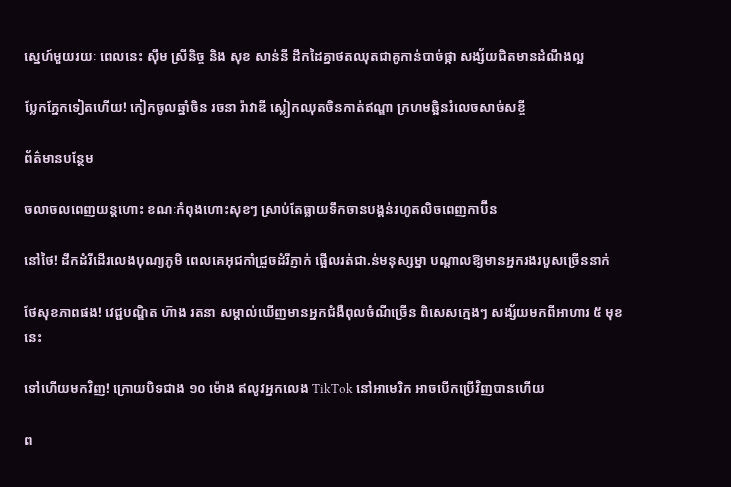ស្នេហ៍មួយរយៈ ពេលនេះ ស៊ឹម ស្រីនិច្ច និង សុខ សាន់នី ដឹកដៃគ្នាថតឈុតជាគូកាន់បាច់ផ្កា សង្ស័យជិតមានដំណឹងល្អ

ប្លែកភ្នែកទៀតហើយ! កៀកចូលឆ្នាំចិន រចនា រ៉ាវាឌី ស្លៀកឈុតចិនកាត់ឥណ្ឌា ក្រហមឆ្អិនរំលេចសាច់សខ្ចី

ព័ត៌មានបន្ថែម

ចលាចលពេញយន្តហោះ ខណៈកំពុងហោះសុខៗ ស្រាប់តែធ្លាយទឹកចានបង្គន់រហូតលិចពេញកាប៊ីន

នៅថៃ! ដឹកដំរីដើរលេងបុណ្យភូមិ ពេលគេអុជកាំជ្រួចដំរីភ្ញាក់ ផ្អើលរត់ជា.ន់មនុស្សម្នា បណ្ដាលឱ្យមានអ្នករងរបួសច្រើននាក់

ថែសុខភាពផង! វេជ្ជបណ្ឌិត ហ៊ាង រតនា សម្គាល់ឃើញមានអ្នកជំងឺពុលចំណីច្រើន ពិសេសក្មេងៗ សង្ស័យមកពីអាហារ ៥ មុខនេះ

ទៅហើយមកវិញ! ក្រោយបិទជាង ១០ ម៉ោង ឥលូវអ្នកលេង TikTok នៅអាមេរិក អាចបើកប្រើវិញបានហើយ

ព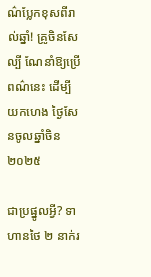ណ៌ប្លែកខុសពីរាល់ឆ្នាំ! គ្រូចិនសែល្បី ណែនាំឱ្យប្រើពណ៌នេះ ដើម្បីយកហេង ថ្ងៃសែនចូលឆ្នាំចិន ២០២៥

ជាប្រផ្នូលអ្វី? ទាហានថៃ ២ នាក់រ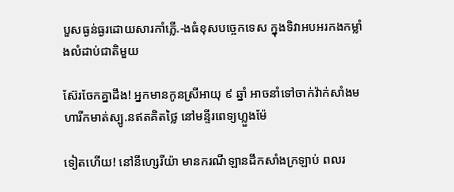បួសធ្ងន់ធ្ងរដោយសារកាំភ្លើ.-ងធំខុសបច្ចេកទេស ក្នុងទិវាអបអរកងកម្លាំងលំដាប់ជាតិមួយ

ស៊ែរចែកគ្នាដឹង! អ្នកមានកូនស្រីអាយុ ៩ ឆ្នាំ អាចនាំទៅចាក់វ៉ាក់សាំងមហារីកមាត់ស្បូ.នឥតគិតថ្លៃ នៅមន្ទីរពេទ្យហ្លួងម៉ែ

ទៀតហើយ! នៅនីហ្សេរីយ៉ា មានករណីឡានដឹកសាំងក្រឡាប់ ពលរ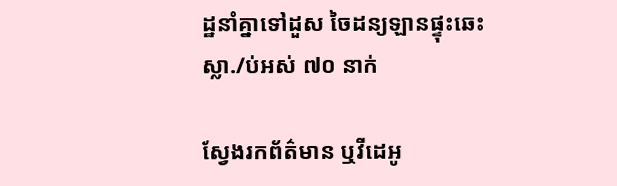ដ្ឋនាំគ្នាទៅដួស ចៃដន្យឡានផ្ទុះឆេះ ស្លា./ប់អស់ ៧០ នាក់

ស្វែងរកព័ត៌មាន ឬវីដេអូ